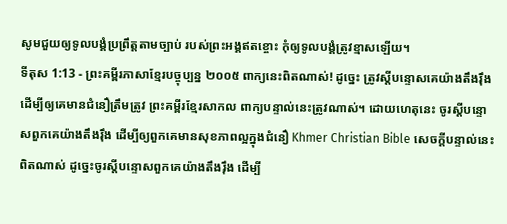សូមជួយឲ្យទូលបង្គំប្រព្រឹត្តតាមច្បាប់ របស់ព្រះអង្គឥតខ្ចោះ កុំឲ្យទូលបង្គំត្រូវខ្មាសឡើយ។
ទីតុស 1:13 - ព្រះគម្ពីរភាសាខ្មែរបច្ចុប្បន្ន ២០០៥ ពាក្យនេះពិតណាស់! ដូច្នេះ ត្រូវស្ដីបន្ទោសគេយ៉ាងតឹងរ៉ឹង ដើម្បីឲ្យគេមានជំនឿត្រឹមត្រូវ ព្រះគម្ពីរខ្មែរសាកល ពាក្យបន្ទាល់នេះត្រូវណាស់។ ដោយហេតុនេះ ចូរស្ដីបន្ទោសពួកគេយ៉ាងតឹងរ៉ឹង ដើម្បីឲ្យពួកគេមានសុខភាពល្អក្នុងជំនឿ Khmer Christian Bible សេចក្ដីបន្ទាល់នេះពិតណាស់ ដូច្នេះចូរស្ដីបន្ទោសពួកគេយ៉ាងតឹងរ៉ឹង ដើម្បី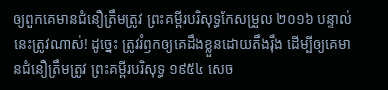ឲ្យពួកគេមានជំនឿត្រឹមត្រូវ ព្រះគម្ពីរបរិសុទ្ធកែសម្រួល ២០១៦ បន្ទាល់នេះត្រូវណាស់! ដូច្នេះ ត្រូវរំឭកឲ្យគេដឹងខ្លួនដោយតឹងរ៉ឹង ដើម្បីឲ្យគេមានជំនឿត្រឹមត្រូវ ព្រះគម្ពីរបរិសុទ្ធ ១៩៥៤ សេច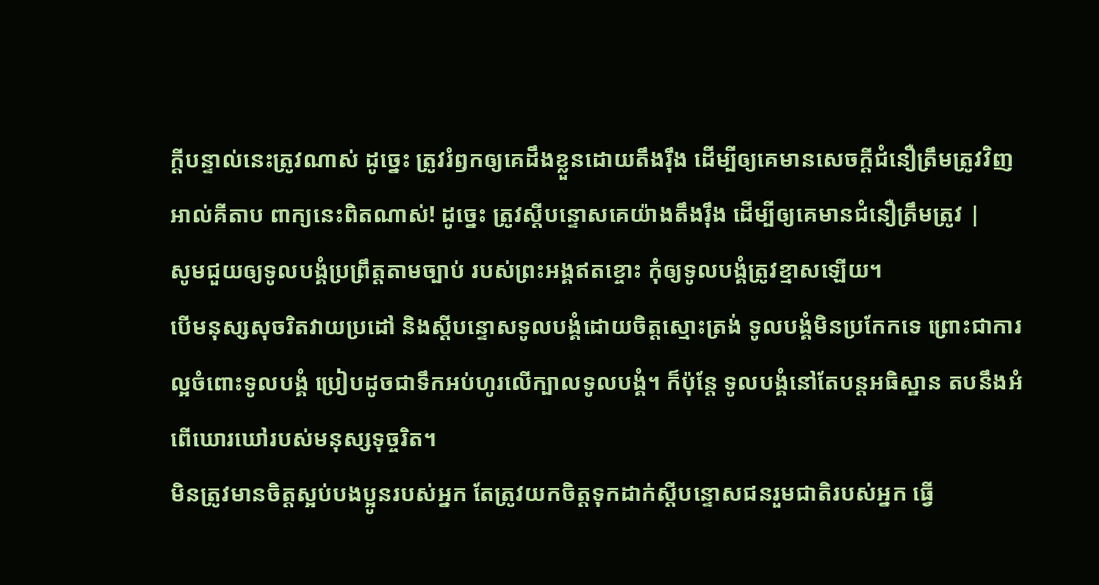ក្ដីបន្ទាល់នេះត្រូវណាស់ ដូច្នេះ ត្រូវរំឭកឲ្យគេដឹងខ្លួនដោយតឹងរុឹង ដើម្បីឲ្យគេមានសេចក្ដីជំនឿត្រឹមត្រូវវិញ អាល់គីតាប ពាក្យនេះពិតណាស់! ដូច្នេះ ត្រូវស្ដីបន្ទោសគេយ៉ាងតឹងរ៉ឹង ដើម្បីឲ្យគេមានជំនឿត្រឹមត្រូវ |
សូមជួយឲ្យទូលបង្គំប្រព្រឹត្តតាមច្បាប់ របស់ព្រះអង្គឥតខ្ចោះ កុំឲ្យទូលបង្គំត្រូវខ្មាសឡើយ។
បើមនុស្សសុចរិតវាយប្រដៅ និងស្ដីបន្ទោសទូលបង្គំដោយចិត្តស្មោះត្រង់ ទូលបង្គំមិនប្រកែកទេ ព្រោះជាការល្អចំពោះទូលបង្គំ ប្រៀបដូចជាទឹកអប់ហូរលើក្បាលទូលបង្គំ។ ក៏ប៉ុន្តែ ទូលបង្គំនៅតែបន្តអធិស្ឋាន តបនឹងអំពើឃោរឃៅរបស់មនុស្សទុច្ចរិត។
មិនត្រូវមានចិត្តស្អប់បងប្អូនរបស់អ្នក តែត្រូវយកចិត្តទុកដាក់ស្ដីបន្ទោសជនរួមជាតិរបស់អ្នក ធ្វើ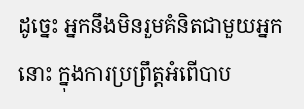ដូច្នេះ អ្នកនឹងមិនរួមគំនិតជាមួយអ្នកនោះ ក្នុងការប្រព្រឹត្តអំពើបាប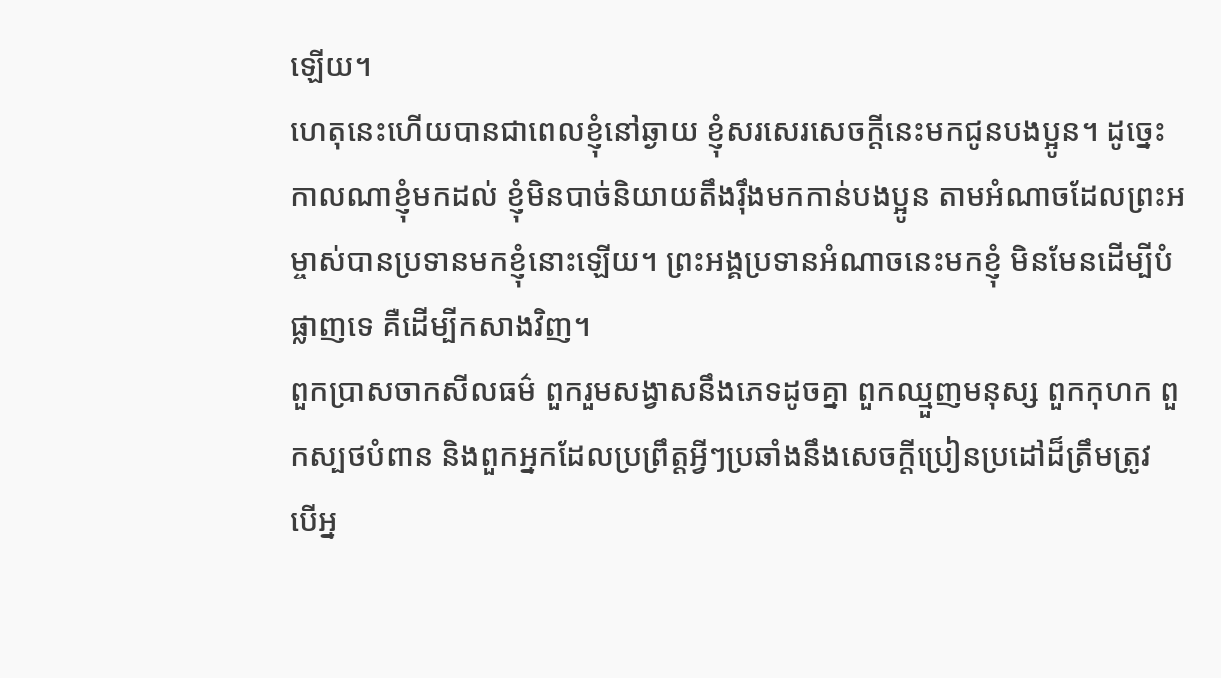ឡើយ។
ហេតុនេះហើយបានជាពេលខ្ញុំនៅឆ្ងាយ ខ្ញុំសរសេរសេចក្ដីនេះមកជូនបងប្អូន។ ដូច្នេះ កាលណាខ្ញុំមកដល់ ខ្ញុំមិនបាច់និយាយតឹងរ៉ឹងមកកាន់បងប្អូន តាមអំណាចដែលព្រះអម្ចាស់បានប្រទានមកខ្ញុំនោះឡើយ។ ព្រះអង្គប្រទានអំណាចនេះមកខ្ញុំ មិនមែនដើម្បីបំផ្លាញទេ គឺដើម្បីកសាងវិញ។
ពួកប្រាសចាកសីលធម៌ ពួករួមសង្វាសនឹងភេទដូចគ្នា ពួកឈ្មួញមនុស្ស ពួកកុហក ពួកស្បថបំពាន និងពួកអ្នកដែលប្រព្រឹត្តអ្វីៗប្រឆាំងនឹងសេចក្ដីប្រៀនប្រដៅដ៏ត្រឹមត្រូវ
បើអ្ន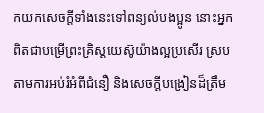កយកសេចក្ដីទាំងនេះទៅពន្យល់បងប្អូន នោះអ្នកពិតជាបម្រើព្រះគ្រិស្តយេស៊ូយ៉ាងល្អប្រសើរ ស្របតាមការអប់រំអំពីជំនឿ និងសេចក្ដីបង្រៀនដ៏ត្រឹម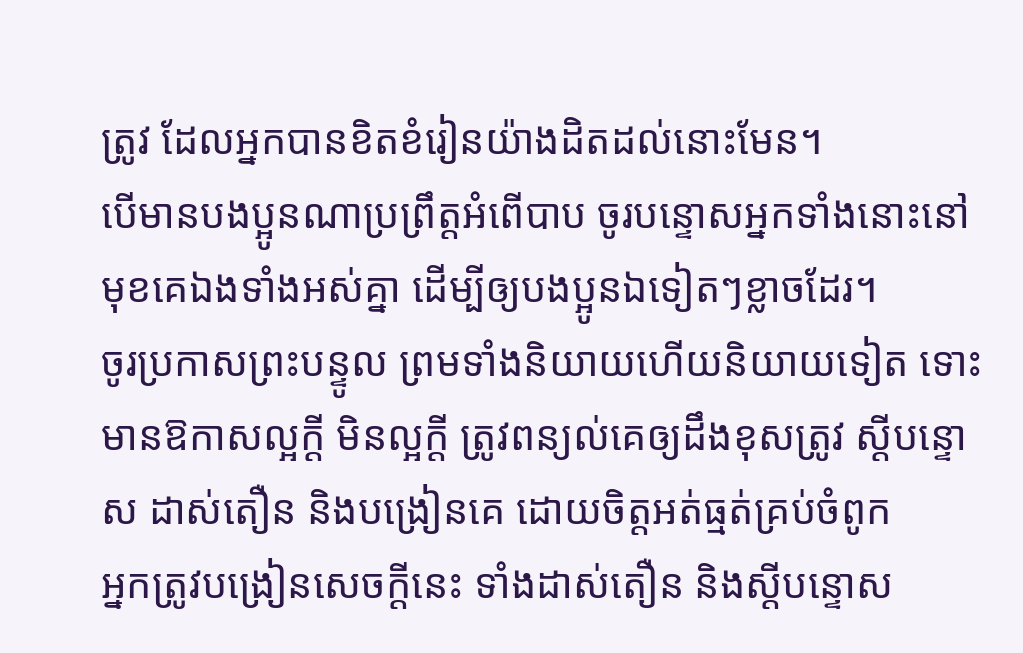ត្រូវ ដែលអ្នកបានខិតខំរៀនយ៉ាងដិតដល់នោះមែន។
បើមានបងប្អូនណាប្រព្រឹត្តអំពើបាប ចូរបន្ទោសអ្នកទាំងនោះនៅមុខគេឯងទាំងអស់គ្នា ដើម្បីឲ្យបងប្អូនឯទៀតៗខ្លាចដែរ។
ចូរប្រកាសព្រះបន្ទូល ព្រមទាំងនិយាយហើយនិយាយទៀត ទោះមានឱកាសល្អក្ដី មិនល្អក្ដី ត្រូវពន្យល់គេឲ្យដឹងខុសត្រូវ ស្ដីបន្ទោស ដាស់តឿន និងបង្រៀនគេ ដោយចិត្តអត់ធ្មត់គ្រប់ចំពូក
អ្នកត្រូវបង្រៀនសេចក្ដីនេះ ទាំងដាស់តឿន និងស្ដីបន្ទោស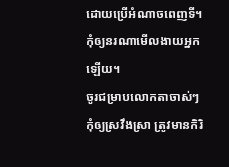ដោយប្រើអំណាចពេញទី។ កុំឲ្យនរណាមើលងាយអ្នកឡើយ។
ចូរជម្រាបលោកតាចាស់ៗកុំឲ្យស្រវឹងស្រា ត្រូវមានកិរិ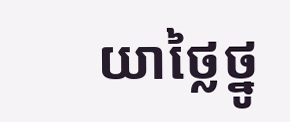យាថ្លៃថ្នូ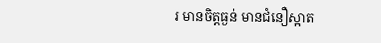រ មានចិត្តធ្ងន់ មានជំនឿស្អាត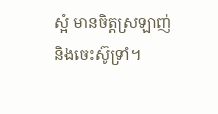ស្អំ មានចិត្តស្រឡាញ់ និងចេះស៊ូទ្រាំ។